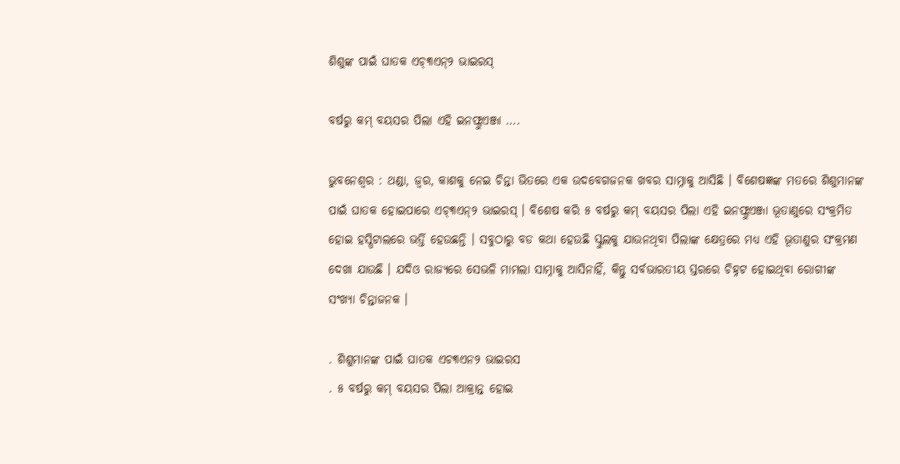ଶିଶୁଙ୍କ ପାଇଁ ଘାତକ ଏଚ୍୩ଏନ୍୨ ଭାଇରସ୍

ବର୍ଷରୁ କମ୍ ବୟସର ପିଲା ଏହି ଇନଫ୍ଲୁଏଞ୍ଜା ….

ଭୁବନେଶ୍ୱର : ଥଣ୍ଡା, ଜ୍ୱର, କାଶକୁ ନେଇ ଚିନ୍ତା ଭିତରେ ଏକ ଉଦବେଗଜନକ ଖବର ସାମ୍ନାକୁ ଆସିଛି । ବିଶେଷଜ୍ଞଙ୍କ ମତରେ ଶିଶୁମାନଙ୍କ ପାଇଁ ଘାତକ ହୋଇପାରେ ଏଚ୍୩ଏନ୍୨ ଭାଇରସ୍ । ବିଶେଷ କରି ୫ ବର୍ଷରୁ କମ୍ ବୟସର ପିଲା ଏହି ଇନଫ୍ଲୁଏଞ୍ଜା ଭୂତାଣୁରେ ସଂକ୍ରମିତ ହୋଇ ହସ୍ପିଟାଲରେ ଭର୍ତ୍ତି ହେଉଛନ୍ତି । ସବୁଠାରୁ ବଡ କଥା ହେଉଛି ସ୍କୁଲକୁ ଯାଉନଥିବା ପିଲାଙ୍କ କ୍ଷେତ୍ରରେ ମଧ୍ୟ ଏହି ଭୂତାଣୁର ସଂକ୍ରମଣ ଦେଖା ଯାଉଛି । ଯଦିଓ ରାଜ୍ୟରେ ସେଭଳି ମାମଲା ସାମ୍ନାକୁ ଆସିନାହିଁ, କିନ୍ତୁ ସର୍ବଭାରତୀୟ ସ୍ତରରେ ଚିହ୍ନଟ ହୋଇଥିବା ରୋଗୀଙ୍କ ସଂଖ୍ୟା ଚିନ୍ତାଜନକ ।

. ଶିଶୁମାନଙ୍କ ପାଇଁ ଘାତକ ଏଚ୩ଏନ୨ ଭାଇରସ
. ୫ ବର୍ଷରୁ କମ୍ ବୟସର ପିଲା ଆକ୍ରାନ୍ତ ହୋଇ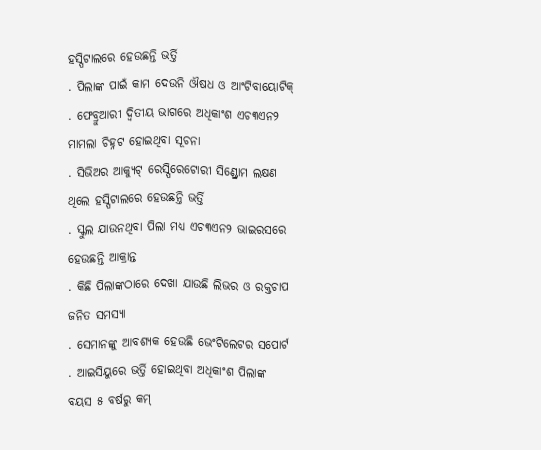ହସ୍ପିଟାଲରେ ହେଉଛନ୍ତି ଭର୍ତ୍ତି
. ପିଲାଙ୍କ ପାଇଁ କାମ ଦେଉନି ଔଷଧ ଓ ଆଂଟିବାୟୋଟିକ୍
. ଫେବ୍ରୁଆରୀ ଦ୍ୱିତୀୟ ଭାଗରେ ଅଧିକାଂଶ ଏଚ୩ଏନ୨ ମାମଲା ଚିହ୍ନଟ ହୋଇଥିବା ସୂଚନା
. ସିଭିଅର ଆକ୍ୟୁଟ୍ ରେସ୍ପିରେଟୋରୀ ସିଣ୍ଡ୍ରୋମ ଲକ୍ଷଣ ଥିଲେ ହସ୍ପିଟାଲରେ ହେଉଛନ୍ତି ଭର୍ତ୍ତି
. ସ୍କୁଲ ଯାଉନଥିବା ପିଲା ମଧ୍ୟ ଏଚ୩ଏନ୨ ଭାଇରସରେ ହେଉଛନ୍ତି ଆକ୍ରାନ୍ତ
. କିଛି ପିଲାଙ୍କଠାରେ ଦେଖା ଯାଉଛି ଲିଭର ଓ ରକ୍ତଚାପ ଜନିତ ସମସ୍ୟା
. ସେମାନଙ୍କୁ ଆବଶ୍ୟକ ହେଉଛି ଭେଂଟିଲେଟର ସପୋର୍ଟ
. ଆଇସିୟୁରେ ଭର୍ତ୍ତି ହୋଇଥିବା ଅଧିକାଂଶ ପିଲାଙ୍କ ବୟସ ୫ ବର୍ଷରୁ କମ୍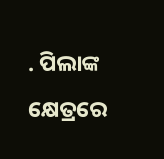. ପିଲାଙ୍କ କ୍ଷେତ୍ରରେ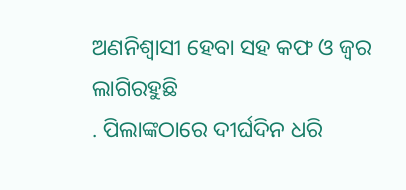ଅଣନିଶ୍ୱାସୀ ହେବା ସହ କଫ ଓ ଜ୍ୱର ଲାଗିରହୁଛି
. ପିଲାଙ୍କଠାରେ ଦୀର୍ଘଦିନ ଧରି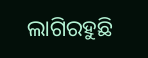ଲାଗିରହୁଛି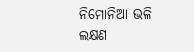ନିମୋନିଆ ଭଳି ଲକ୍ଷଣ